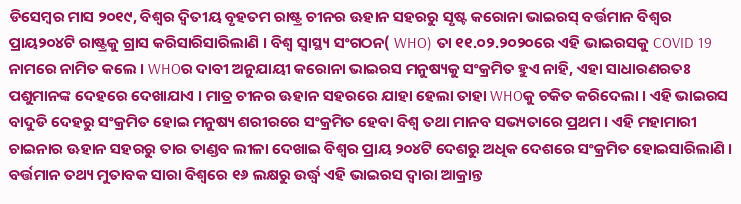ଡିସେମ୍ବର ମାସ ୨୦୧୯, ବିଶ୍ୱର ଦ୍ୱିତୀୟ ବୃହତମ ରାଷ୍ଟ୍ର ଚୀନର ଊହାନ ସହରରୁ ସୃଷ୍ଟ କରୋନା ଭାଇରସ୍ ବର୍ତ୍ତମାନ ବିଶ୍ୱର ପ୍ରାୟ୨୦୪ଟି ରାଷ୍ଟ୍ରକୁ ଗ୍ରାସ କରିସାରିସାରିଲାଣି । ବିଶ୍ୱ ସ୍ୱାସ୍ଥ୍ୟ ସଂଗଠନ( WHO) ତା ୧୧.୦୨.୨୦୨୦ରେ ଏହି ଭାଇରସକୁ COVID 19 ନାମରେ ନାମିତ କଲେ । WHOର ଦାବୀ ଅନୁଯାୟୀ କରୋନା ଭାଇରସ ମନୁଷ୍ୟକୁ ସଂକ୍ରମିତ ହୁଏ ନାହି, ଏହା ସାଧାରଣରତଃ ପଶୁମାନଙ୍କ ଦେହରେ ଦେଖାଯାଏ । ମାତ୍ର ଚୀନର ଊହାନ ସହରରେ ଯାହା ହେଲା ତାହା WHOକୁ ଚକିତ କରିଦେଲା । ଏହି ଭାଇରସ ବାଦୁଡି ଦେହରୁ ସଂକ୍ରମିତ ହୋଇ ମନୁଷ୍ୟ ଶରୀରରେ ସଂକ୍ରମିତ ହେବା ବିଶ୍ୱ ତଥା ମାନବ ସଭ୍ୟତାରେ ପ୍ରଥମ । ଏହି ମହାମାରୀ ଚାଇନାର ଊହାନ ସହରରୁ ତାର ତାଣ୍ଡବ ଲୀଳା ଦେଖାଇ ବିଶ୍ୱର ପ୍ରାୟ ୨୦୪ଟି ଦେଶରୁ ଅଧିକ ଦେଶରେ ସଂକ୍ରମିତ ହୋଇସାରିଲାଣି । ବର୍ତ୍ତମାନ ତଥ୍ୟ ମୁତାବକ ସାରା ବିଶ୍ୱରେ ୧୬ ଲକ୍ଷରୁ ଉର୍ଦ୍ଧ୍ୱ ଏହି ଭାଇରସ ଦ୍ୱାରା ଆକ୍ରାନ୍ତ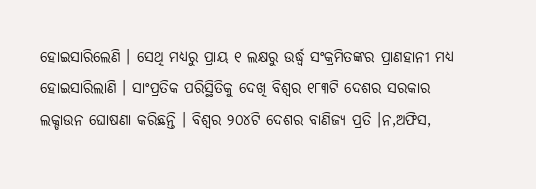ହୋଇସାରିଲେଣି । ସେଥି ମଧ୍ୟରୁ ପ୍ରାୟ ୧ ଲକ୍ଷରୁ ଉର୍ଦ୍ଧ୍ୱ ସଂକ୍ରମିତଙ୍କର ପ୍ରାଣହାନୀ ମଧ୍ୟ ହୋଇସାରିଲାଣି । ସାଂପ୍ରତିକ ପରିସ୍ଥିତିକୁ ଦେଖି ବିଶ୍ୱର ୧୮୩ଟି ଦେଶର ସରକାର ଲକ୍ଡାଉନ ଘୋଷଣା କରିଛନ୍ତି । ବିଶ୍ୱର ୨୦୪ଟି ଦେଶର ବାଣିଜ୍ୟ ପ୍ରତି ।ନ,ଅଫିସ,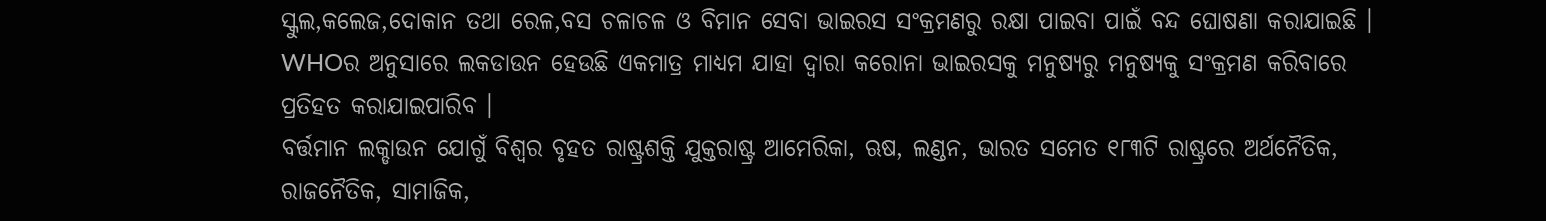ସ୍କୁଲ,କଲେଜ,ଦୋକାନ ତଥା ରେଳ,ବସ ଚଳାଚଳ ଓ ବିମାନ ସେବା ଭାଇରସ ସଂକ୍ରମଣରୁ ରକ୍ଷା ପାଇବା ପାଇଁ ବନ୍ଦ ଘୋଷଣା କରାଯାଇଛି । WHOର ଅନୁସାରେ ଲକଡାଉନ ହେଉଛି ଏକମାତ୍ର ମାଧ୍ୟମ ଯାହା ଦ୍ୱାରା କରୋନା ଭାଇରସକୁ ମନୁଷ୍ୟରୁ ମନୁଷ୍ୟକୁ ସଂକ୍ରମଣ କରିବାରେ ପ୍ରତିହତ କରାଯାଇପାରିବ ।
ବର୍ତ୍ତମାନ ଲକ୍ଡାଉନ ଯୋଗୁଁ ବିଶ୍ୱର ବୃହତ ରାଷ୍ଟ୍ରଶକ୍ତି ଯୁକ୍ତରାଷ୍ଟ୍ର ଆମେରିକା, ଋଷ, ଲଣ୍ଡନ, ଭାରତ ସମେତ ୧୮୩ଟି ରାଷ୍ଟ୍ରରେ ଅର୍ଥନୈତିକ, ରାଜନୈତିକ, ସାମାଜିକ,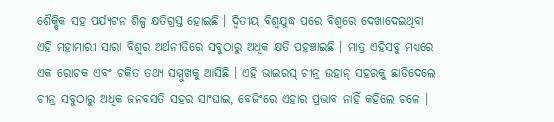ଶୈକ୍ଷିକ ସହ ପର୍ଯ୍ୟଟନ ଶିଳ୍ପ କ୍ଷତିଗ୍ରସ୍ତ ହୋଇଛି । ଦ୍ୱିତୀୟ ବିଶ୍ୱଯୁଦ୍ଧ ପରେ ବିଶ୍ୱରେ ଦେଖାଦେଇଥିବା ଏହି ମହାମାରୀ ସାରା ବିଶ୍ୱର ଅର୍ଥନୀତିରେ ସବୁଠାରୁ ଅଧିକ କ୍ଷତି ପହଞ୍ଚାଇଛି । ମାତ୍ର ଏହିସବୁ ମଧ୍ୟରେ ଏକ ରୋଚକ ଏବଂ ଚକିତ ତଥ୍ୟ ସମ୍ମୁଖକୁ ଆସିଛି । ଏହି ଭାଇରସ୍ ଚୀନ୍ର ଉହାନ୍ ସହରକୁ ଛାଡିଦେଲେ ଚୀନ୍ର ସବୁଠାରୁ ଅଧିକ ଜନବସତି ସହର ସାଂଘାଇ, ବେଜିଂରେ ଏହାର ପ୍ରଭାବ ନାହିଁ କହିଲେ ଚଳେ ।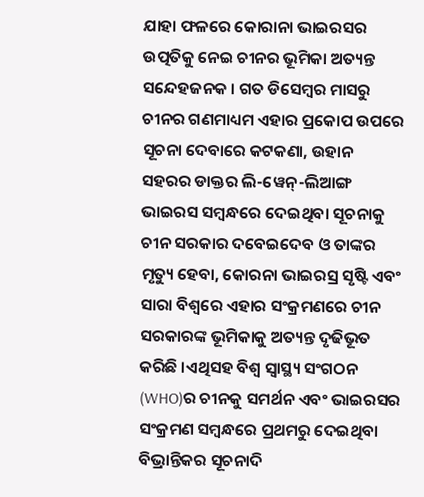ଯାହା ଫଳରେ କୋରାନା ଭାଇରସର ଉତ୍ପତିକୁ ନେଇ ଚୀନର ଭୂମିକା ଅତ୍ୟନ୍ତ ସନ୍ଦେହଜନକ । ଗତ ଡିସେମ୍ବର ମାସରୁ ଚୀନର ଗଣମାଧ୍ୟମ ଏହାର ପ୍ରକୋପ ଉପରେ ସୂଚନା ଦେବାରେ କଟକଣା, ଉହାନ ସହରର ଡାକ୍ତର ଲି-ୱେନ୍-ଲିଆଙ୍ଗ ଭାଇରସ ସମ୍ବନ୍ଧରେ ଦେଇଥିବା ସୂଚନାକୁ ଚୀନ ସରକାର ଦବେଇଦେବ ଓ ତାଙ୍କର ମୃତ୍ୟୁ ହେବା, କୋରନା ଭାଇରସ୍ର ସୃଷ୍ଟି ଏବଂ ସାରା ବିଶ୍ୱରେ ଏହାର ସଂକ୍ରମଣରେ ଚୀନ ସରକାରଙ୍କ ଭୂମିକାକୁ ଅତ୍ୟନ୍ତ ଦୃଢିଭୂତ କରିଛି ।ଏଥିସହ ବିଶ୍ୱ ସ୍ୱାସ୍ଥ୍ୟ ସଂଗଠନ (WHO)ର ଚୀନକୁ ସମର୍ଥନ ଏବଂ ଭାଇରସର ସଂକ୍ରମଣ ସମ୍ବନ୍ଧରେ ପ୍ରଥମରୁ ଦେଇଥିବା ବିଭ୍ରାନ୍ତିକର ସୂଚନାଦି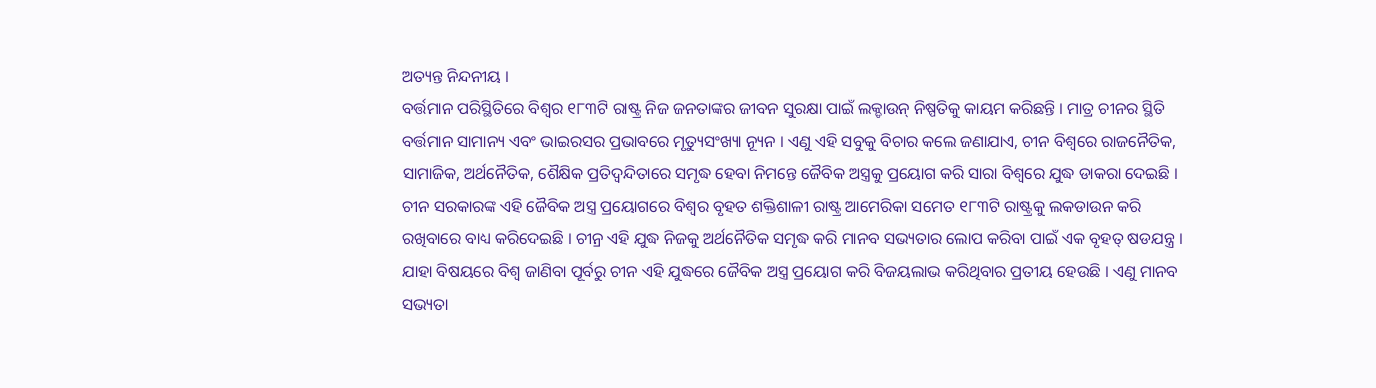ଅତ୍ୟନ୍ତ ନିନ୍ଦନୀୟ ।
ବର୍ତ୍ତମାନ ପରିସ୍ଥିତିରେ ବିଶ୍ୱର ୧୮୩ଟି ରାଷ୍ଟ୍ର ନିଜ ଜନତାଙ୍କର ଜୀବନ ସୁରକ୍ଷା ପାଇଁ ଲକ୍ଡାଉନ୍ ନିଷ୍ପତିକୁ କାୟମ କରିଛନ୍ତି । ମାତ୍ର ଚୀନର ସ୍ଥିତି ବର୍ତ୍ତମାନ ସାମାନ୍ୟ ଏବଂ ଭାଇରସର ପ୍ରଭାବରେ ମୃତ୍ୟୁସଂଖ୍ୟା ନ୍ୟୂନ । ଏଣୁ ଏହି ସବୁକୁ ବିଚାର କଲେ ଜଣାଯାଏ, ଚୀନ ବିଶ୍ୱରେ ରାଜନୈତିକ, ସାମାଜିକ, ଅର୍ଥନୈତିକ, ଶୈକ୍ଷିକ ପ୍ରତିଦ୍ୱନ୍ଦିତାରେ ସମୃଦ୍ଧ ହେବା ନିମନ୍ତେ ଜୈବିକ ଅସ୍ତ୍ରକୁ ପ୍ରୟୋଗ କରି ସାରା ବିଶ୍ୱରେ ଯୁଦ୍ଧ ଡାକରା ଦେଇଛି । ଚୀନ ସରକାରଙ୍କ ଏହି ଜୈବିକ ଅସ୍ତ୍ର ପ୍ରୟୋଗରେ ବିଶ୍ୱର ବୃହତ ଶକ୍ତିଶାଳୀ ରାଷ୍ଟ୍ର ଆମେରିକା ସମେତ ୧୮୩ଟି ରାଷ୍ଟ୍ରକୁ ଲକଡାଉନ କରି ରଖିବାରେ ବାଧ୍ୟ କରିଦେଇଛି । ଚୀନ୍ର ଏହି ଯୁଦ୍ଧ ନିଜକୁ ଅର୍ଥନୈତିକ ସମୃଦ୍ଧ କରି ମାନବ ସଭ୍ୟତାର ଲୋପ କରିବା ପାଇଁ ଏକ ବୃହତ୍ ଷଡଯନ୍ତ୍ର । ଯାହା ବିଷୟରେ ବିଶ୍ୱ ଜାଣିବା ପୂର୍ବରୁ ଚୀନ ଏହି ଯୁଦ୍ଧରେ ଜୈବିକ ଅସ୍ତ୍ର ପ୍ରୟୋଗ କରି ବିଜୟଲାଭ କରିଥିବାର ପ୍ରତୀୟ ହେଉଛି । ଏଣୁ ମାନବ ସଭ୍ୟତା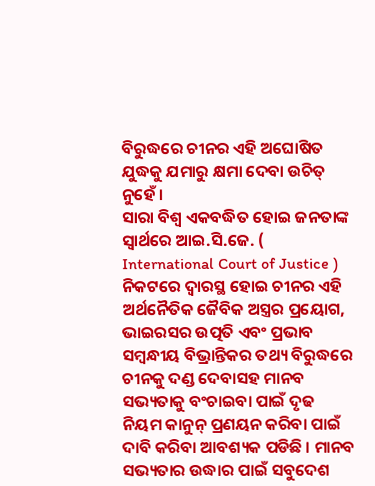ବିରୁଦ୍ଧରେ ଚୀନର ଏହି ଅଘୋଷିତ ଯୁଦ୍ଧକୁ ଯମାରୁ କ୍ଷମା ଦେବା ଉଚିତ୍ ନୁହେଁ ।
ସାରା ବିଶ୍ୱ ଏକବଦ୍ଧିତ ହୋଇ ଜନତାଙ୍କ ସ୍ୱାର୍ଥରେ ଆଇ.ସି.ଜେ. ( International Court of Justice ) ନିକଟରେ ଦ୍ୱାରସ୍ଥ ହୋଇ ଚୀନର ଏହି ଅର୍ଥନୈତିକ ଜୈବିକ ଅସ୍ତ୍ରର ପ୍ରୟୋଗ, ଭାଇରସର ଉତ୍ପତି ଏବଂ ପ୍ରଭାବ ସମ୍ବନ୍ଧୀୟ ବିଭ୍ରାନ୍ତିକର ତଥ୍ୟ ବିରୁଦ୍ଧରେ ଚୀନକୁ ଦଣ୍ଡ ଦେବାସହ ମାନବ ସଭ୍ୟତାକୁ ବଂଚାଇବା ପାଇଁ ଦୃଢ ନିୟମ କାନୁନ୍ ପ୍ରଣୟନ କରିବା ପାଇଁ ଦାବି କରିବା ଆବଶ୍ୟକ ପଡିଛି । ମାନବ ସଭ୍ୟତାର ଉଦ୍ଧାର ପାଇଁ ସବୁଦେଶ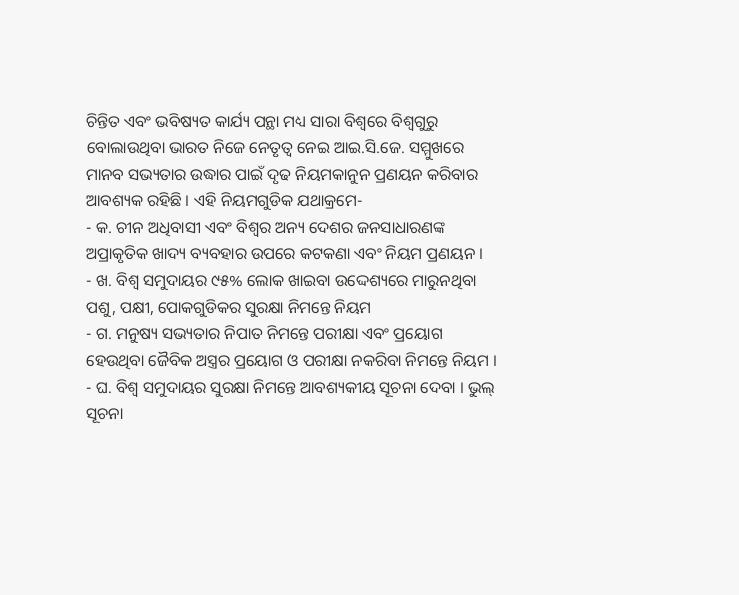ଚିନ୍ତିତ ଏବଂ ଭବିଷ୍ୟତ କାର୍ଯ୍ୟ ପନ୍ଥା ମଧ୍ୟ ସାରା ବିଶ୍ୱରେ ବିଶ୍ୱଗୁରୁ ବୋଲାଉଥିବା ଭାରତ ନିଜେ ନେତୃତ୍ୱ ନେଇ ଆଇ.ସି.ଜେ. ସମ୍ମୁଖରେ ମାନବ ସଭ୍ୟତାର ଉଦ୍ଧାର ପାଇଁ ଦୃଢ ନିୟମକାନୁନ ପ୍ରଣୟନ କରିବାର ଆବଶ୍ୟକ ରହିଛି । ଏହି ନିୟମଗୁଡିକ ଯଥାକ୍ରମେ-
- କ. ଚୀନ ଅଧିବାସୀ ଏବଂ ବିଶ୍ୱର ଅନ୍ୟ ଦେଶର ଜନସାଧାରଣଙ୍କ ଅପ୍ରାକୃତିକ ଖାଦ୍ୟ ବ୍ୟବହାର ଉପରେ କଟକଣା ଏବଂ ନିୟମ ପ୍ରଣୟନ ।
- ଖ. ବିଶ୍ୱ ସମୁଦାୟର ୯୫% ଲୋକ ଖାଇବା ଉଦ୍ଦେଶ୍ୟରେ ମାରୁନଥିବା ପଶୁ, ପକ୍ଷୀ, ପୋକଗୁଡିକର ସୁରକ୍ଷା ନିମନ୍ତେ ନିୟମ
- ଗ. ମନୁଷ୍ୟ ସଭ୍ୟତାର ନିପାତ ନିମନ୍ତେ ପରୀକ୍ଷା ଏବଂ ପ୍ରୟୋଗ ହେଉଥିବା ଜୈବିକ ଅସ୍ତ୍ରର ପ୍ରୟୋଗ ଓ ପରୀକ୍ଷା ନକରିବା ନିମନ୍ତେ ନିୟମ ।
- ଘ. ବିଶ୍ୱ ସମୁଦାୟର ସୁରକ୍ଷା ନିମନ୍ତେ ଆବଶ୍ୟକୀୟ ସୂଚନା ଦେବା । ଭୁଲ୍ ସୂଚନା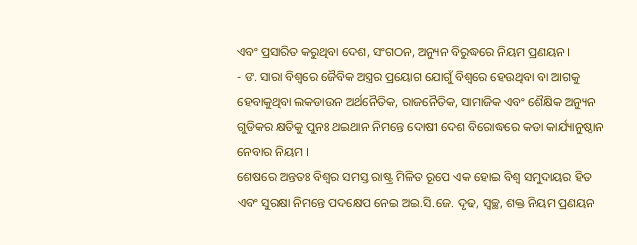ଏବଂ ପ୍ରସାରିତ କରୁଥିବା ଦେଶ, ସଂଗଠନ, ଅନ୍ୟୁନ ବିରୁଦ୍ଧରେ ନିୟମ ପ୍ରଣୟନ ।
- ଙ. ସାରା ବିଶ୍ୱରେ ଜୈବିକ ଅସ୍ତ୍ରର ପ୍ରୟୋଗ ଯୋଗୁଁ ବିଶ୍ୱରେ ହେଉଥିବା ବା ଆଗକୁ ହେବାକୁଥିବା ଲକଡାଉନ ଅର୍ଥନୈତିକ, ରାଜନୈତିକ, ସାମାଜିକ ଏବଂ ଶୈକ୍ଷିକ ଅନ୍ୟୁନ ଗୁଡିକର କ୍ଷତିକୁ ପୁନଃ ଥଇଥାନ ନିମନ୍ତେ ଦୋଷୀ ଦେଶ ବିରୋଦ୍ଧରେ କଡା କାର୍ଯ୍ୟାନୁଷ୍ଠାନ ନେବାର ନିୟମ ।
ଶେଷରେ ଅନ୍ତତଃ ବିଶ୍ୱର ସମସ୍ତ ରାଷ୍ଟ୍ର ମିଳିତ ରୂପେ ଏକ ହୋଇ ବିଶ୍ୱ ସମୁଦାୟର ହିତ ଏବଂ ସୁରକ୍ଷା ନିମନ୍ତେ ପଦକ୍ଷେପ ନେଇ ଅଇ.ସି.ଜେ. ଦୃଢ, ସ୍ୱଚ୍ଛ, ଶକ୍ତ ନିୟମ ପ୍ରଣୟନ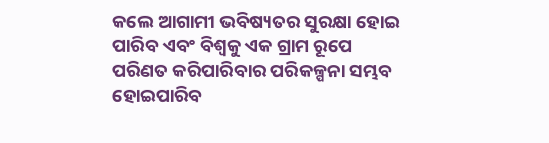କଲେ ଆଗାମୀ ଭବିଷ୍ୟତର ସୁରକ୍ଷା ହୋଇ ପାରିବ ଏବଂ ବିଶ୍ୱକୁ ଏକ ଗ୍ରାମ ରୂପେ ପରିଣତ କରିପାରିବାର ପରିକଳ୍ପନା ସମ୍ଭବ ହୋଇପାରିବ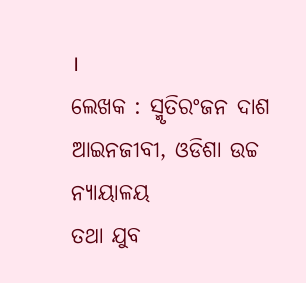।
ଲେଖକ : ସ୍ମୃତିରଂଜନ ଦାଶ
ଆଇନଜୀବୀ, ଓଡିଶା ଉଚ୍ଚ ନ୍ୟାୟାଳୟ
ତଥା ଯୁବ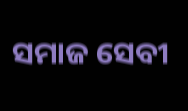ସମାଜ ସେବୀ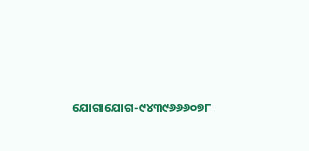ଯୋଗାଯୋଗ-୯୪୩୯୬୬୬୦୭୮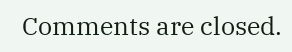Comments are closed.